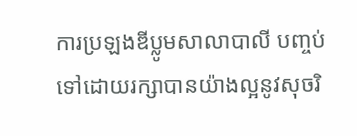ការប្រឡងឌីប្លូមសាលាបាលី បញ្ចប់ទៅដោយរក្សាបានយ៉ាងល្អនូវសុចរិ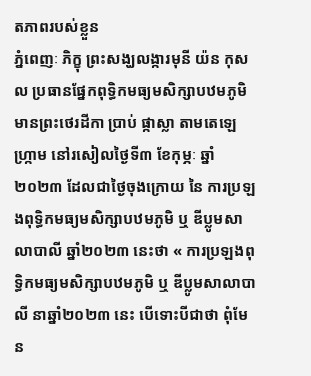តភាពរបស់ខ្លួន
ភ្នំពេញៈ ភិក្ខុ ព្រះសង្ឃលង្ការមុនី យ៉ន កុសល ប្រធានផ្នែកពុទ្ធិកមធ្យមសិក្សាបឋមភូមិ មានព្រះថេរដីកា ប្រាប់ ផ្កាស្លា តាមតេឡេហ្ក្រាម នៅរសៀលថ្ងៃទី៣ ខែកុម្ភៈ ឆ្នាំ២០២៣ ដែលជាថ្ងៃចុងក្រោយ នៃ ការប្រឡងពុទ្ធិកមធ្យមសិក្សាបឋមភូមិ ឬ ឌីប្លូមសាលាបាលី ឆ្នាំ២០២៣ នេះថា « ការប្រឡងពុទ្ធិកមធ្យមសិក្សាបឋមភូមិ ឬ ឌីប្លូមសាលាបាលី នាឆ្នាំ២០២៣ នេះ បើទោះបីជាថា ពុំមែន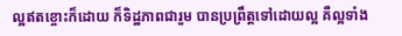ល្អឥតខ្ចោះក៏ដោយ ក៏ទិដ្ឋភាពជារួម បានប្រព្រឹត្តទៅដោយល្អ គឺល្អទាំង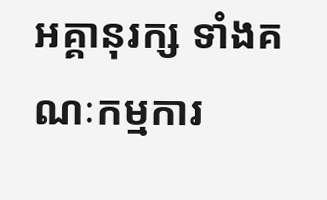អគ្គានុរក្ស ទាំងគណៈកម្មការ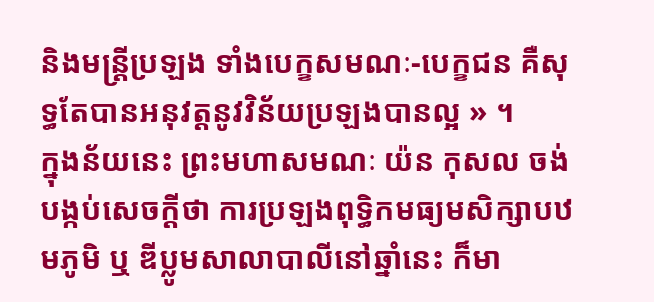និងមន្ត្រីប្រឡង ទាំងបេក្ខសមណៈ-បេក្ខជន គឺសុទ្ធតែបានអនុវត្តនូវវិន័យប្រឡងបានល្អ » ។
ក្នុងន័យនេះ ព្រះមហាសមណៈ យ៉ន កុសល ចង់បង្កប់សេចក្តីថា ការប្រឡងពុទ្ធិកមធ្យមសិក្សាបឋមភូមិ ឬ ឌីប្លូមសាលាបាលីនៅឆ្នាំនេះ ក៏មា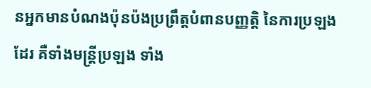នអ្នកមានបំណងប៉ុនប៉ងប្រព្រឹត្តបំពានបញ្ញត្តិ នៃការប្រឡងដែរ គឺទាំងមន្ត្រីប្រឡង ទាំង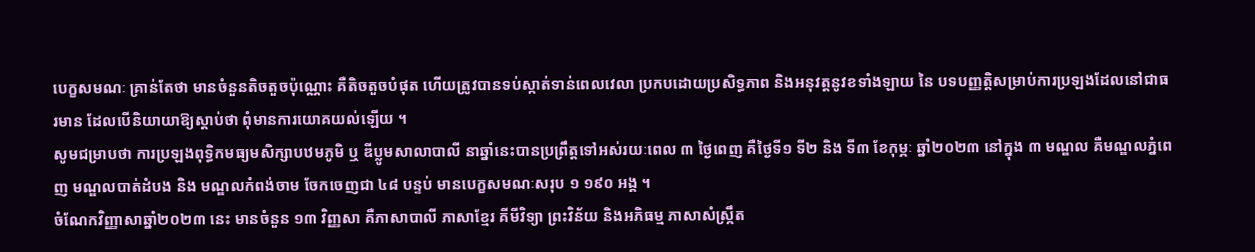បេក្ខសមណៈ គ្រាន់តែថា មានចំនួនតិចតួចប៉ុណ្ណោះ គឺតិចតួចបំផុត ហើយត្រូវបានទប់ស្កាត់ទាន់ពេលវេលា ប្រកបដោយប្រសិទ្ធភាព និងអនុវត្តនូវខទាំងឡាយ នៃ បទបញ្ញត្តិសម្រាប់ការប្រឡងដែលនៅជាធរមាន ដែលបើនិយាយាឱ្យស្តាប់ថា ពុំមានការយោគយល់ឡើយ ។
សូមជម្រាបថា ការប្រឡងពុទ្ធិកមធ្យមសិក្សាបឋមភូមិ ឬ ឌីប្លូមសាលាបាលី នាឆ្នាំនេះបានប្រព្រឹត្តទៅអស់រយៈពេល ៣ ថ្ងៃពេញ គឺថ្ងៃទី១ ទី២ និង ទី៣ ខែកុម្ភៈ ឆ្នាំ២០២៣ នៅក្នុង ៣ មណ្ឌល គឺមណ្ឌលភ្នំពេញ មណ្ឌលបាត់ដំបង និង មណ្ឌលកំពង់ចាម ចែកចេញជា ៤៨ បន្ទប់ មានបេក្ខសមណៈសរុប ១ ១៩០ អង្គ ។
ចំណែកវិញ្ញាសាឆ្នាំ២០២៣ នេះ មានចំនួន ១៣ វិញ្ញសា គឺភាសាបាលី ភាសាខ្មែរ គីមីវិទ្យា ព្រះវិន័យ និងអភិធម្ម ភាសាសំស្ក្រឹត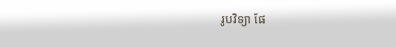រូបវិទ្យា ផែ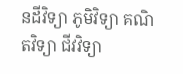នដីវិទ្យា ភូមិវិទ្យា គណិតវិទ្យា ជីវវិទ្យា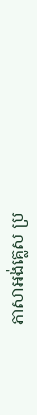ភាសាអង់គ្លេស ប្រ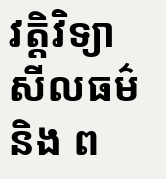វត្តិវិទ្យា សីលធម៌ និង ព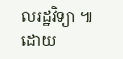លរដ្ឋវិទ្យា ៕
ដោយ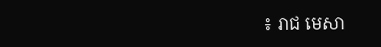៖ រាជ មេសា